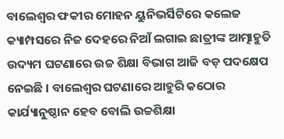ବାଲେଶ୍ୱର ଫକୀର ମୋହନ ୟୁନିଭର୍ସିଟିରେ କଲେଜ କ୍ୟାମ୍ପସରେ ନିଜ ଦେହରେ ନିଆଁ ଲଗାଇ ଛାତ୍ରୀଙ୍କ ଆତ୍ମାହୁତି ଉଦ୍ୟମ ଘଟଣାରେ ଉଚ୍ଚ ଶିକ୍ଷା ବିଭାଗ ଆଜି ବଡ଼ ପଦକ୍ଷେପ ନେଇଛି । ବାଲେଶ୍ୱର ଘଟଣାରେ ଆହୁରି କଠୋର କାର୍ଯ୍ୟାନୁଷ୍ଠାନ ହେବ ବୋଲି ଉଚ୍ଚଶିକ୍ଷା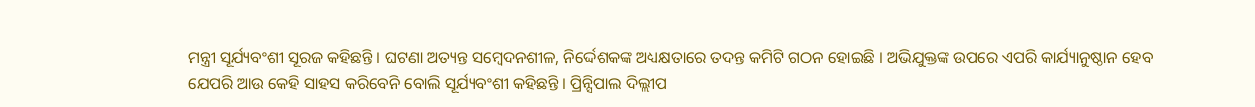ମନ୍ତ୍ରୀ ସୂର୍ଯ୍ୟବଂଶୀ ସୂରଜ କହିଛନ୍ତି । ଘଟଣା ଅତ୍ୟନ୍ତ ସମ୍ବେଦନଶୀଳ, ନିର୍ଦ୍ଦେଶକଙ୍କ ଅଧ୍ୟକ୍ଷତାରେ ତଦନ୍ତ କମିଟି ଗଠନ ହୋଇଛି । ଅଭିଯୁକ୍ତଙ୍କ ଉପରେ ଏପରି କାର୍ଯ୍ୟାନୁଷ୍ଠାନ ହେବ ଯେପରି ଆଉ କେହି ସାହସ କରିବେନି ବୋଲି ସୂର୍ଯ୍ୟବଂଶୀ କହିଛନ୍ତି । ପ୍ରିନ୍ସିପାଲ ଦିଲ୍ଲୀପ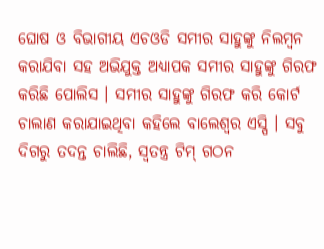ଘୋଷ ଓ ବିଭାଗୀୟ ଏଚଓଡି ସମୀର ସାହୁଙ୍କୁ ନିଲମ୍ବନ କରାଯିବା ସହ ଅଭିଯୁକ୍ତ ଅଧ୍ୟାପକ ସମୀର ସାହୁଙ୍କୁ ଗିରଫ କରିଛି ପୋଲିସ । ସମୀର ସାହୁଙ୍କୁ ଗିରଫ କରି କୋର୍ଟ ଚାଲାଣ କରାଯାଇଥିବା କହିଲେ ବାଲେଶ୍ୱର ଏସ୍ପି । ସବୁ ଦିଗରୁ ତଦନ୍ତ ଚାଲିଛି, ସ୍ୱତନ୍ତ୍ର ଟିମ୍ ଗଠନ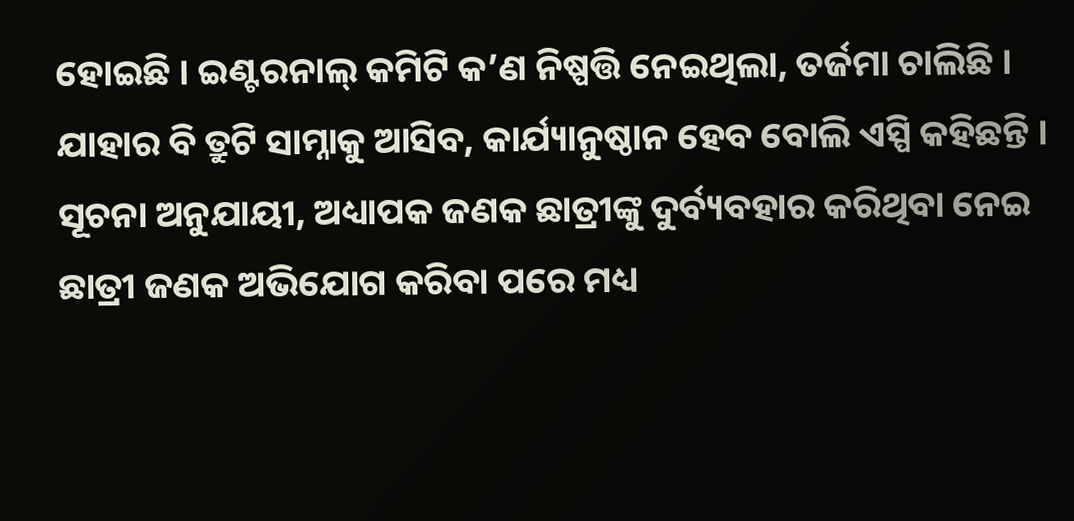ହୋଇଛି । ଇଣ୍ଟରନାଲ୍ କମିଟି କ’ଣ ନିଷ୍ପତ୍ତି ନେଇଥିଲା, ତର୍ଜମା ଚାଲିଛି । ଯାହାର ବି ତ୍ରୁଟି ସାମ୍ନାକୁ ଆସିବ, କାର୍ଯ୍ୟାନୁଷ୍ଠାନ ହେବ ବୋଲି ଏସ୍ପି କହିଛନ୍ତି । ସୂଚନା ଅନୁଯାୟୀ, ଅଧ୍ୟାପକ ଜଣକ ଛାତ୍ରୀଙ୍କୁ ଦୁର୍ବ୍ୟବହାର କରିଥିବା ନେଇ ଛାତ୍ରୀ ଜଣକ ଅଭିଯୋଗ କରିବା ପରେ ମଧ୍ୟ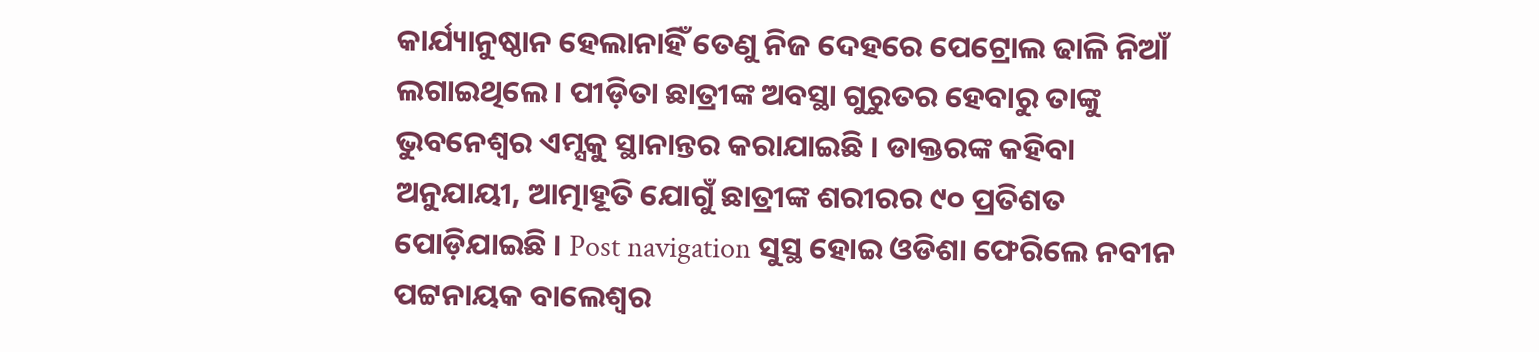କାର୍ଯ୍ୟାନୁଷ୍ଠାନ ହେଲାନାହିଁ ତେଣୁ ନିଜ ଦେହରେ ପେଟ୍ରୋଲ ଢାଳି ନିଆଁ ଲଗାଇଥିଲେ । ପୀଡ଼ିତା ଛାତ୍ରୀଙ୍କ ଅବସ୍ଥା ଗୁରୁତର ହେବାରୁ ତାଙ୍କୁ ଭୁବନେଶ୍ୱର ଏମ୍ସକୁ ସ୍ଥାନାନ୍ତର କରାଯାଇଛି । ଡାକ୍ତରଙ୍କ କହିବା ଅନୁଯାୟୀ, ଆତ୍ମାହୂତି ଯୋଗୁଁ ଛାତ୍ରୀଙ୍କ ଶରୀରର ୯୦ ପ୍ରତିଶତ ପୋଡ଼ିଯାଇଛି । Post navigation ସୁସ୍ଥ ହୋଇ ଓଡିଶା ଫେରିଲେ ନବୀନ ପଟ୍ଟନାୟକ ବାଲେଶ୍ୱର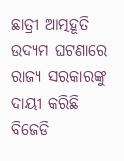ଛାତ୍ରୀ ଆତ୍ମହୂତି ଉଦ୍ୟମ ଘଟଣାରେ ରାଜ୍ୟ ସରକାରଙ୍କୁ ଦାୟୀ କରିଛି ବିଜେଡି